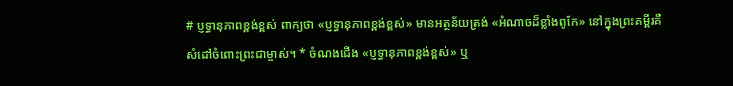# ប្ញទ្ធានុភាពខ្ពង់ខ្ពស់ ពាក្យថា «ប្ញទ្ធានុភាពខ្ពង់ខ្ពស់» មានអត្ថន័យត្រង់ «អំណាចដ៏ខ្លាំងពូកែ» នៅក្នុងព្រះគម្ពីរគឺសំដៅចំពោះព្រះជាម្ចាស់។ * ចំណងជើង «ប្ញទ្ធានុភាពខ្ពង់ខ្ពស់» ឬ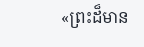«ព្រះដ៏មាន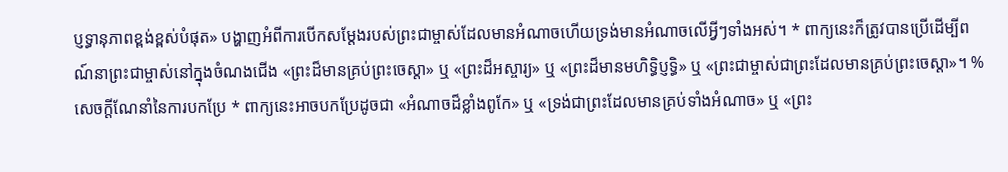ប្ញទ្ធានុភាពខ្ពង់ខ្ពស់បំផុត» បង្ហាញអំពីការបើកសម្តែងរបស់ព្រះជាម្ចាស់ដែលមានអំណាចហើយទ្រង់មានអំណាចលើអ្វីៗទាំងអស់។ * ពាក្យនេះក៏ត្រូវបានប្រើដើម្បីពណ៍នាព្រះជាម្ចាស់នៅក្នុងចំណងជើង «ព្រះដ៏មានគ្រប់ព្រះចេស្តា» ឬ «ព្រះដ៏អស្ចារ្យ» ឬ «ព្រះដ៏មានមហិទ្ធិប្ញទ្ធិ» ឬ «ព្រះជាម្ចាស់ជាព្រះដែលមានគ្រប់ព្រះចេស្តា»។ %សេចក្តីណែនាំនៃការបកប្រែ * ពាក្យនេះអាចបកប្រែដូចជា «អំណាចដ៏ខ្លាំងពូកែ» ឬ «ទ្រង់ជាព្រះដែលមានគ្រប់ទាំងអំណាច» ឬ «ព្រះ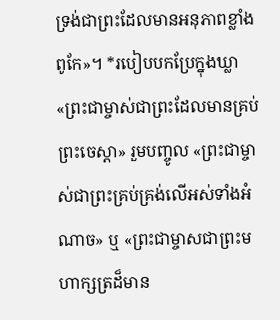ទ្រង់ជាព្រះដែលមានអនុភាពខ្លាំងពូកែ»។ *របៀបបកប្រែក្នុងឃ្លា «ព្រះជាម្ចាស់ជាព្រះដែលមានគ្រប់ព្រះចេស្តា» រួមបញ្ចូល «ព្រះជាម្ចាស់ជាព្រះគ្រប់គ្រង់លើអស់ទាំងអំណាច» ឬ «ព្រះជាម្ចាសជាព្រះមហាក្សត្រដ៏មាន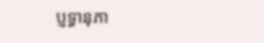ប្ញទ្ធានុភា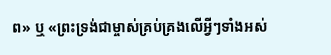ព» ឬ «ព្រះទ្រង់ជាម្ចាស់គ្រប់គ្រងលើអ្វីៗទាំងអស់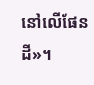នៅលើផែនដី»។